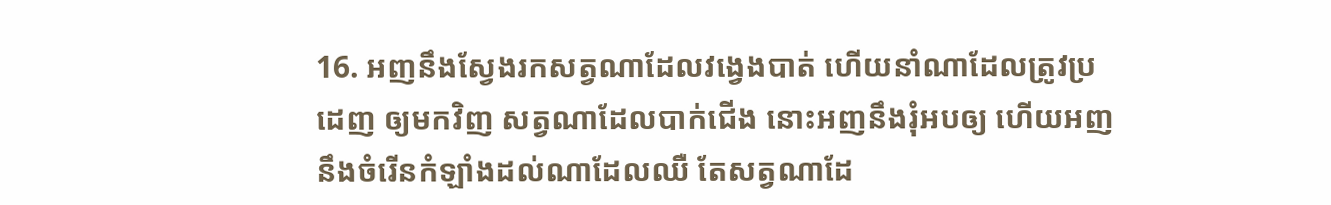16. អញនឹងស្វែងរកសត្វណាដែលវង្វេងបាត់ ហើយនាំណាដែលត្រូវប្រដេញ ឲ្យមកវិញ សត្វណាដែលបាក់ជើង នោះអញនឹងរុំអបឲ្យ ហើយអញនឹងចំរើនកំឡាំងដល់ណាដែលឈឺ តែសត្វណាដែ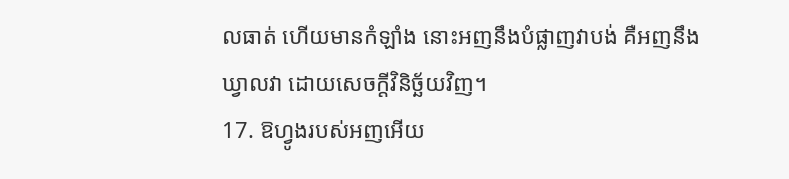លធាត់ ហើយមានកំឡាំង នោះអញនឹងបំផ្លាញវាបង់ គឺអញនឹងឃ្វាលវា ដោយសេចក្ដីវិនិច្ឆ័យវិញ។
17. ឱហ្វូងរបស់អញអើយ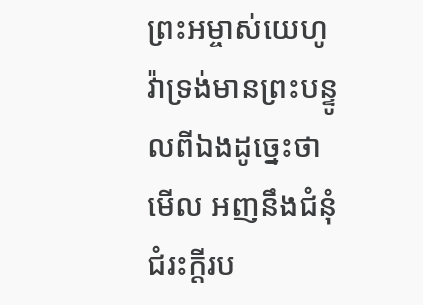ព្រះអម្ចាស់យេហូវ៉ាទ្រង់មានព្រះបន្ទូលពីឯងដូច្នេះថា មើល អញនឹងជំនុំជំរះក្តីរប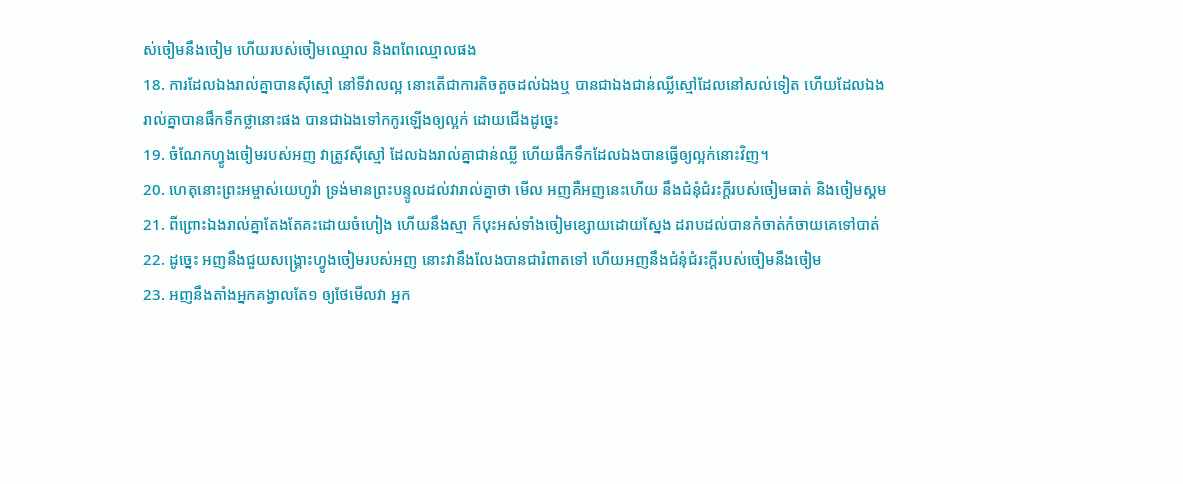ស់ចៀមនឹងចៀម ហើយរបស់ចៀមឈ្មោល និងពពែឈ្មោលផង
18. ការដែលឯងរាល់គ្នាបានស៊ីស្មៅ នៅទីវាលល្អ នោះតើជាការតិចតួចដល់ឯងឬ បានជាឯងជាន់ឈ្លីស្មៅដែលនៅសល់ទៀត ហើយដែលឯងរាល់គ្នាបានផឹកទឹកថ្លានោះផង បានជាឯងទៅកកូរឡើងឲ្យល្អក់ ដោយជើងដូច្នេះ
19. ចំណែកហ្វូងចៀមរបស់អញ វាត្រូវស៊ីស្មៅ ដែលឯងរាល់គ្នាជាន់ឈ្លី ហើយផឹកទឹកដែលឯងបានធ្វើឲ្យល្អក់នោះវិញ។
20. ហេតុនោះព្រះអម្ចាស់យេហូវ៉ា ទ្រង់មានព្រះបន្ទូលដល់វារាល់គ្នាថា មើល អញគឺអញនេះហើយ នឹងជំនុំជំរះក្តីរបស់ចៀមធាត់ និងចៀមស្គម
21. ពីព្រោះឯងរាល់គ្នាតែងតែគះដោយចំហៀង ហើយនឹងស្មា ក៏បុះអស់ទាំងចៀមខ្សោយដោយស្នែង ដរាបដល់បានកំចាត់កំចាយគេទៅបាត់
22. ដូច្នេះ អញនឹងជួយសង្គ្រោះហ្វូងចៀមរបស់អញ នោះវានឹងលែងបានជារំពាតទៅ ហើយអញនឹងជំនុំជំរះក្តីរបស់ចៀមនឹងចៀម
23. អញនឹងតាំងអ្នកគង្វាលតែ១ ឲ្យថែមើលវា អ្នក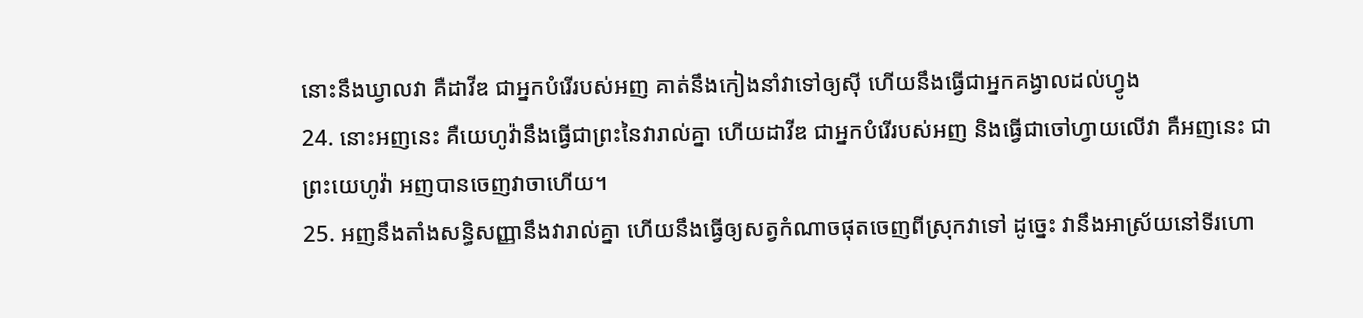នោះនឹងឃ្វាលវា គឺដាវីឌ ជាអ្នកបំរើរបស់អញ គាត់នឹងកៀងនាំវាទៅឲ្យស៊ី ហើយនឹងធ្វើជាអ្នកគង្វាលដល់ហ្វូង
24. នោះអញនេះ គឺយេហូវ៉ានឹងធ្វើជាព្រះនៃវារាល់គ្នា ហើយដាវីឌ ជាអ្នកបំរើរបស់អញ និងធ្វើជាចៅហ្វាយលើវា គឺអញនេះ ជាព្រះយេហូវ៉ា អញបានចេញវាចាហើយ។
25. អញនឹងតាំងសន្ធិសញ្ញានឹងវារាល់គ្នា ហើយនឹងធ្វើឲ្យសត្វកំណាចផុតចេញពីស្រុកវាទៅ ដូច្នេះ វានឹងអាស្រ័យនៅទីរហោ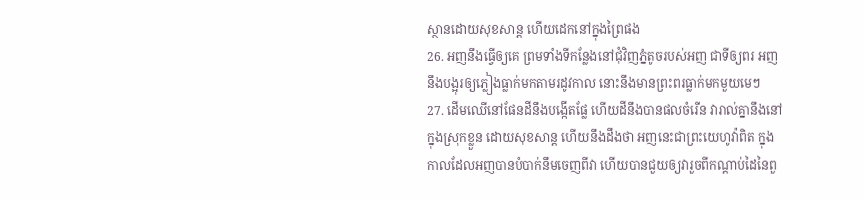ស្ថានដោយសុខសាន្ត ហើយដេកនៅក្នុងព្រៃផង
26. អញនឹងធ្វើឲ្យគេ ព្រមទាំងទីកន្លែងនៅជុំវិញភ្នំតូចរបស់អញ ជាទីឲ្យពរ អញនឹងបង្អុរឲ្យភ្លៀងធ្លាក់មកតាមរដូវកាល នោះនឹងមានព្រះពរធ្លាក់មកមួយមេៗ
27. ដើមឈើនៅផែនដីនឹងបង្កើតផ្លែ ហើយដីនឹងបានផលចំរើន វារាល់គ្នានឹងនៅក្នុងស្រុកខ្លួន ដោយសុខសាន្ត ហើយនឹងដឹងថា អញនេះជាព្រះយេហូវ៉ាពិត ក្នុងកាលដែលអញបានបំបាក់នឹមចេញពីវា ហើយបានជួយឲ្យវារួចពីកណ្តាប់ដៃនៃពួ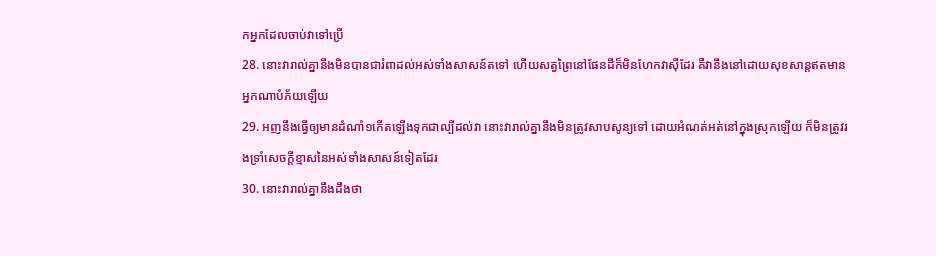កអ្នកដែលចាប់វាទៅប្រើ
28. នោះវារាល់គ្នានឹងមិនបានជារំពាដល់អស់ទាំងសាសន៍តទៅ ហើយសត្វព្រៃនៅផែនដីក៏មិនហែកវាស៊ីដែរ គឺវានឹងនៅដោយសុខសាន្តឥតមានអ្នកណាបំភ័យឡើយ
29. អញនឹងធ្វើឲ្យមានដំណាំ១កើតឡើងទុកជាល្បីដល់វា នោះវារាល់គ្នានឹងមិនត្រូវសាបសូន្យទៅ ដោយអំណត់អត់នៅក្នុងស្រុកឡើយ ក៏មិនត្រូវរងទ្រាំសេចក្ដីខ្មាសនៃអស់ទាំងសាសន៍ទៀតដែរ
30. នោះវារាល់គ្នានឹងដឹងថា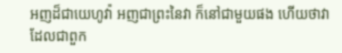អញដ៏ជាយេហូវ៉ា អញជាព្រះនៃវា ក៏នៅជាមួយផង ហើយថាវា ដែលជាពួក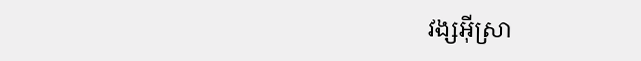វង្សអ៊ីស្រា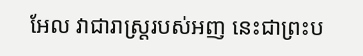អែល វាជារាស្ត្ររបស់អញ នេះជាព្រះប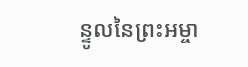ន្ទូលនៃព្រះអម្ចា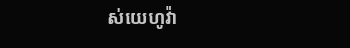ស់យេហូវ៉ា